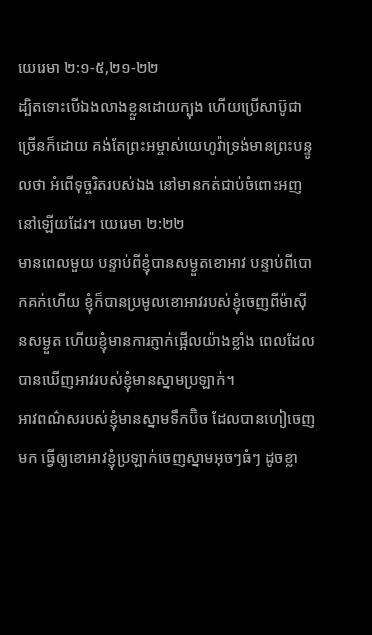យេរេមា ២:១-៥,២១-២២
ដ្បិតទោះបើឯងលាងខ្លួនដោយក្បុង ហើយប្រើសាប៊ូជាច្រើនក៏ដោយ គង់តែព្រះអម្ចាស់យេហូវ៉ាទ្រង់មានព្រះបន្ទូលថា អំពើទុច្ចរិតរបស់ឯង នៅមានកត់ជាប់ចំពោះអញនៅឡើយដែរ។ យេរេមា ២:២២
មានពេលមួយ បន្ទាប់ពីខ្ញុំបានសម្ងួតខោអាវ បន្ទាប់ពីបោកគក់ហើយ ខ្ញុំក៏បានប្រមូលខោអាវរបស់ខ្ញុំចេញពីម៉ាស៊ីនសម្ងួត ហើយខ្ញុំមានការភ្ញាក់ផ្អើលយ៉ាងខ្លាំង ពេលដែលបានឃើញអាវរបស់ខ្ញុំមានស្នាមប្រឡាក់។
អាវពណ៌សរបស់ខ្ញុំមានស្នាមទឹកប៊ិច ដែលបានហៀចេញមក ធ្វើឲ្យខោអាវខ្ញុំប្រឡាក់ចេញស្នាមអុចៗធំៗ ដូចខ្លា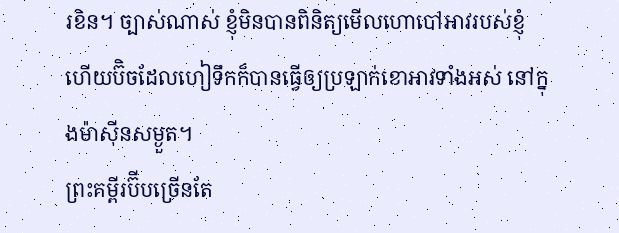រខិន។ ច្បាស់ណាស់ ខ្ញុំមិនបានពិនិត្យមើលហោបៅអាវរបស់ខ្ញុំ ហើយប៊ិចដែលហៀទឹកក៏បានធ្វើឲ្យប្រឡាក់ខោអាវទាំងអស់ នៅក្នុងម៉ាស៊ីនសម្ងួត។
ព្រះគម្ពីរប៊ីបច្រើនតែ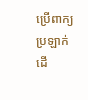ប្រើពាក្យប្រឡាក់ ដើ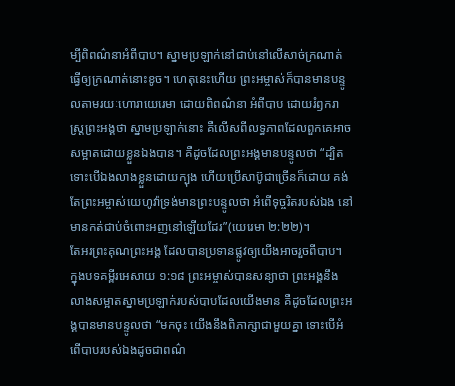ម្បីពិពណ៌នាអំពីបាប។ ស្នាមប្រឡាក់នៅជាប់នៅលើសាច់ក្រណាត់ ធ្វើឲ្យក្រណាត់នោះខូច។ ហេតុនេះហើយ ព្រះអម្ចាស់ក៏បានមានបន្ទូលតាមរយៈហោរាយេរេមា ដោយពិពណ៌នា អំពីបាប ដោយរំឭករាស្រ្តព្រះអង្គថា ស្នាមប្រឡាក់នោះ គឺលើសពីលទ្ធភាពដែលពួកគេអាចសម្អាតដោយខ្លួនឯងបាន។ គឺដូចដែលព្រះអង្គមានបន្ទូលថា “ដ្បិតទោះបើឯងលាងខ្លួនដោយក្បុង ហើយប្រើសាប៊ូជាច្រើនក៏ដោយ គង់តែព្រះអម្ចាស់យេហូវ៉ាទ្រង់មានព្រះបន្ទូលថា អំពើទុច្ចរិតរបស់ឯង នៅមានកត់ជាប់ចំពោះអញនៅឡើយដែរ”(យេរេមា ២:២២)។
តែអរព្រះគុណព្រះអង្គ ដែលបានប្រទានផ្លូវឲ្យយើងអាចរួចពីបាប។ ក្នុងបទគម្ពីរអេសាយ ១:១៨ ព្រះអម្ចាស់បានសន្យាថា ព្រះអង្គនឹងលាងសម្អាតស្នាមប្រឡាក់របស់បាបដែលយើងមាន គឺដូចដែលព្រះអង្គបានមានបន្ទូលថា “មកចុះ យើងនឹងពិភាក្សាជាមួយគ្នា ទោះបើអំពើបាបរបស់ឯងដូចជាពណ៌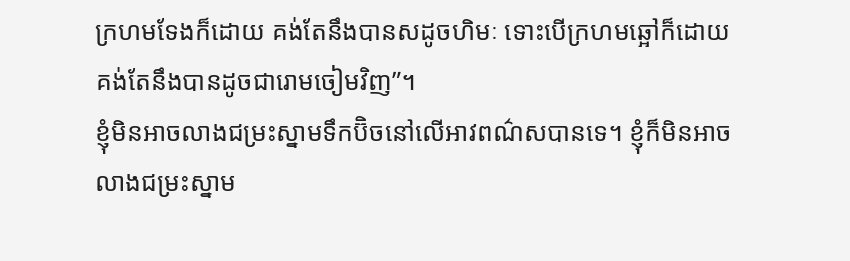ក្រហមទែងក៏ដោយ គង់តែនឹងបានសដូចហិមៈ ទោះបើក្រហមឆ្អៅក៏ដោយ គង់តែនឹងបានដូចជារោមចៀមវិញ”។
ខ្ញុំមិនអាចលាងជម្រះស្នាមទឹកប៊ិចនៅលើអាវពណ៌សបានទេ។ ខ្ញុំក៏មិនអាចលាងជម្រះស្នាម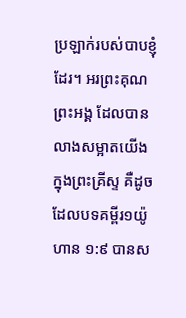ប្រឡាក់របស់បាបខ្ញុំដែរ។ អរព្រះគុណព្រះអង្គ ដែលបានលាងសម្អាតយើង ក្នុងព្រះគ្រីស្ទ គឺដូចដែលបទគម្ពីរ១យ៉ូហាន ១:៩ បានស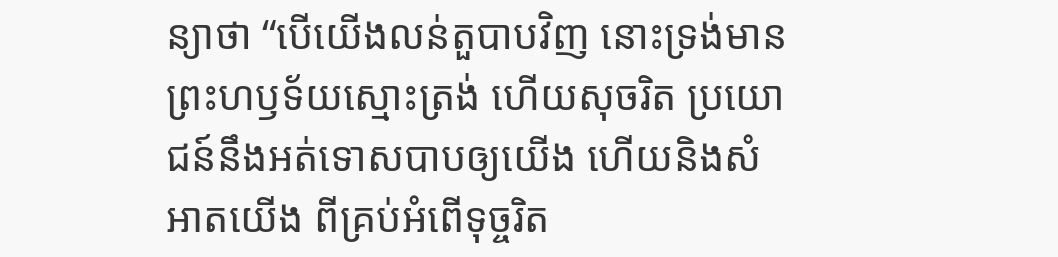ន្យាថា “បើយើងលន់តួបាបវិញ នោះទ្រង់មានព្រះហឫទ័យស្មោះត្រង់ ហើយសុចរិត ប្រយោជន៍នឹងអត់ទោសបាបឲ្យយើង ហើយនិងសំអាតយើង ពីគ្រប់អំពើទុច្ចរិត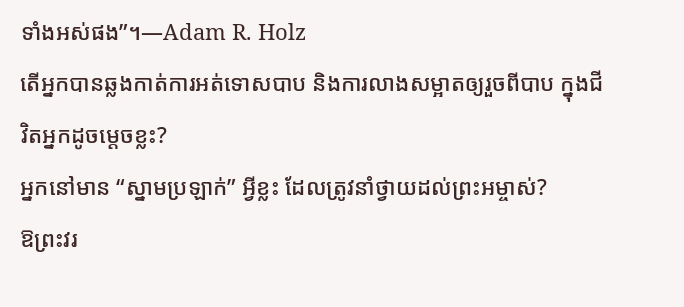ទាំងអស់ផង”។—Adam R. Holz
តើអ្នកបានឆ្លងកាត់ការអត់ទោសបាប និងការលាងសម្អាតឲ្យរួចពីបាប ក្នុងជីវិតអ្នកដូចម្តេចខ្លះ?
អ្នកនៅមាន “ស្នាមប្រឡាក់” អ្វីខ្លះ ដែលត្រូវនាំថ្វាយដល់ព្រះអម្ចាស់?
ឱព្រះវរ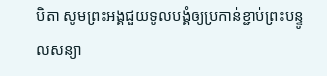បិតា សូមព្រះអង្គជួយទូលបង្គំឲ្យប្រកាន់ខ្ជាប់ព្រះបន្ទូលសន្យា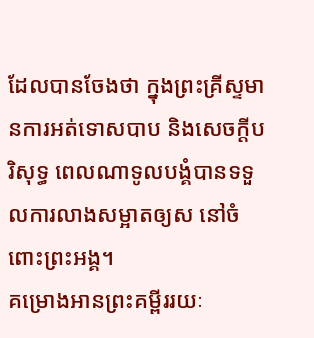ដែលបានចែងថា ក្នុងព្រះគ្រីស្ទមានការអត់ទោសបាប និងសេចក្តីបរិសុទ្ធ ពេលណាទូលបង្គំបានទទួលការលាងសម្អាតឲ្យស នៅចំពោះព្រះអង្គ។
គម្រោងអានព្រះគម្ពីររយៈ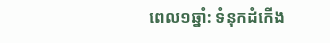ពេល១ឆ្នាំ: ទំនុកដំកើង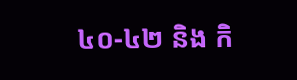៤០-៤២ និង កិ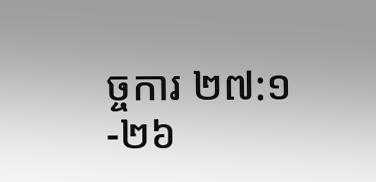ច្ចការ ២៧:១-២៦